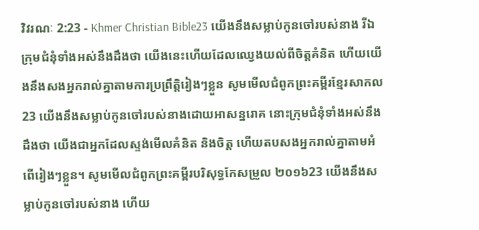វិវរណៈ 2:23 - Khmer Christian Bible23 យើងនឹងសម្លាប់កូនចៅរបស់នាង រីឯក្រុមជំនុំទាំងអស់នឹងដឹងថា យើងនេះហើយដែលឈ្វេងយល់ពីចិត្ដគំនិត ហើយយើងនឹងសងអ្នករាល់គ្នាតាមការប្រព្រឹត្ដិរៀងៗខ្លួន សូមមើលជំពូកព្រះគម្ពីរខ្មែរសាកល23 យើងនឹងសម្លាប់កូនចៅរបស់នាងដោយអាសន្នរោគ នោះក្រុមជំនុំទាំងអស់នឹងដឹងថា យើងជាអ្នកដែលស្ទង់មើលគំនិត និងចិត្ត ហើយតបសងអ្នករាល់គ្នាតាមអំពើរៀងៗខ្លួន។ សូមមើលជំពូកព្រះគម្ពីរបរិសុទ្ធកែសម្រួល ២០១៦23 យើងនឹងសម្លាប់កូនចៅរបស់នាង ហើយ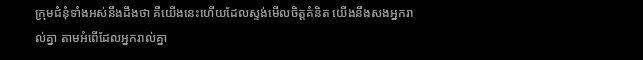ក្រុមជំនុំទាំងអស់នឹងដឹងថា គឺយើងនេះហើយដែលស្ទង់មើលចិត្តគំនិត យើងនឹងសងអ្នករាល់គ្នា តាមអំពើដែលអ្នករាល់គ្នា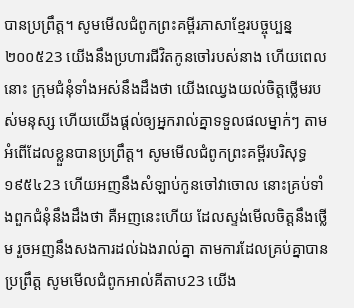បានប្រព្រឹត្ត។ សូមមើលជំពូកព្រះគម្ពីរភាសាខ្មែរបច្ចុប្បន្ន ២០០៥23 យើងនឹងប្រហារជីវិតកូនចៅរបស់នាង ហើយពេលនោះ ក្រុមជំនុំទាំងអស់នឹងដឹងថា យើងឈ្វេងយល់ចិត្តថ្លើមរបស់មនុស្ស ហើយយើងផ្ដល់ឲ្យអ្នករាល់គ្នាទទួលផលម្នាក់ៗ តាមអំពើដែលខ្លួនបានប្រព្រឹត្ត។ សូមមើលជំពូកព្រះគម្ពីរបរិសុទ្ធ ១៩៥៤23 ហើយអញនឹងសំឡាប់កូនចៅវាចោល នោះគ្រប់ទាំងពួកជំនុំនឹងដឹងថា គឺអញនេះហើយ ដែលស្ទង់មើលចិត្តនឹងថ្លើម រួចអញនឹងសងការដល់ឯងរាល់គ្នា តាមការដែលគ្រប់គ្នាបានប្រព្រឹត្ត សូមមើលជំពូកអាល់គីតាប23 យើង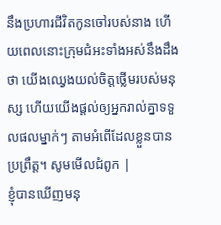នឹងប្រហារជីវិតកូនចៅរបស់នាង ហើយពេលនោះក្រុមជំអះទាំងអស់នឹងដឹងថា យើងឈ្វេងយល់ចិត្ដថ្លើមរបស់មនុស្ស ហើយយើងផ្ដល់ឲ្យអ្នករាល់គ្នាទទួលផលម្នាក់ៗ តាមអំពើដែលខ្លួនបានប្រព្រឹត្ដ។ សូមមើលជំពូក |
ខ្ញុំបានឃើញមនុ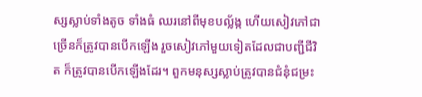ស្សស្លាប់ទាំងតូច ទាំងធំ ឈរនៅពីមុខបល្ល័ង្ក ហើយសៀវភៅជាច្រើនក៏ត្រូវបានបើកឡើង រួចសៀវភៅមួយទៀតដែលជាបញ្ជីជីវិត ក៏ត្រូវបានបើកឡើងដែរ។ ពួកមនុស្សស្លាប់ត្រូវបានជំនុំជម្រះ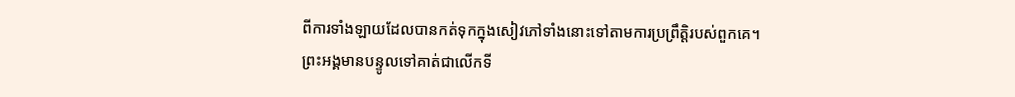ពីការទាំងឡាយដែលបានកត់ទុកក្នុងសៀវភៅទាំងនោះទៅតាមការប្រព្រឹត្ដិរបស់ពួកគេ។
ព្រះអង្គមានបន្ទូលទៅគាត់ជាលើកទី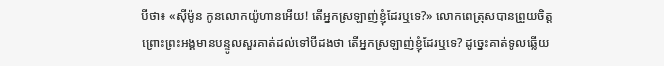បីថា៖ «ស៊ីម៉ូន កូនលោកយ៉ូហានអើយ! តើអ្នកស្រឡាញ់ខ្ញុំដែរឬទេ?» លោកពេត្រុសបានព្រួយចិត្ត ព្រោះព្រះអង្គមានបន្ទូលសួរគាត់ដល់ទៅបីដងថា តើអ្នកស្រឡាញ់ខ្ញុំដែរឬទេ? ដូច្នេះគាត់ទូលឆ្លើយ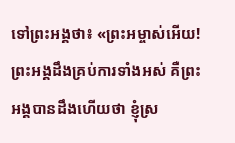ទៅព្រះអង្គថា៖ «ព្រះអម្ចាស់អើយ! ព្រះអង្គដឹងគ្រប់ការទាំងអស់ គឺព្រះអង្គបានដឹងហើយថា ខ្ញុំស្រ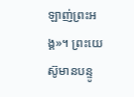ឡាញ់ព្រះអង្គ»។ ព្រះយេស៊ូមានបន្ទូ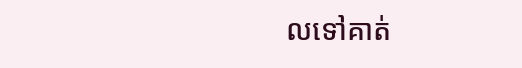លទៅគាត់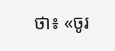ថា៖ «ចូរ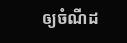ឲ្យចំណីដ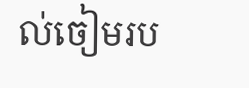ល់ចៀមរប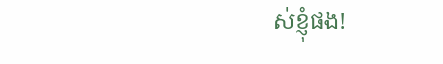ស់ខ្ញុំផង!